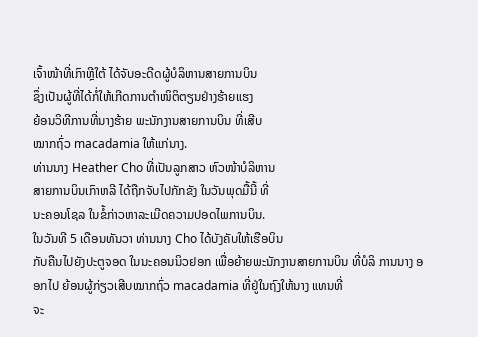ເຈົ້າໜ້າທີ່ເກົາຫຼີໃຕ້ ໄດ້ຈັບອະດີດຜູ້ບໍລິຫານສາຍການບິນ
ຊຶ່ງເປັນຜູ້ທີ່ໄດ້ກໍ່ໃຫ້ເກີດການຕຳໜິຕິຕຽນຢ່າງຮ້າຍແຮງ
ຍ້ອນວິທີການທີ່ນາງຮ້າຍ ພະນັກງານສາຍການບິນ ທີ່ເສີບ
ໝາກຖົ່ວ macadamia ໃຫ້ແກ່ນາງ.
ທ່ານນາງ Heather Cho ທີ່ເປັນລູກສາວ ຫົວໜ້າບໍລິຫານ
ສາຍການບິນເກົາຫລີ ໄດ້ຖືກຈັບໄປກັກຂັງ ໃນວັນພຸດມື້ນີ້ ທີ່
ນະຄອນໂຊລ ໃນຂໍ້ກ່າວຫາລະເມີດຄວາມປອດໄພການບິນ.
ໃນວັນທີ 5 ເດືອນທັນວາ ທ່ານນາງ Cho ໄດ້ບັງຄັບໃຫ້ເຮືອບິນ
ກັບຄືນໄປຍັງປະຕູຈອດ ໃນນະຄອນນິວຢອກ ເພື່ອຍ້າຍພະນັກງານສາຍການບິນ ທີ່ບໍລິ ການນາງ ອອກໄປ ຍ້ອນຜູ້ກ່ຽວເສີບໝາກຖົ່ວ macadamia ທີ່ຢູ່ໃນຖົງໃຫ້ນາງ ແທນທີ່
ຈະ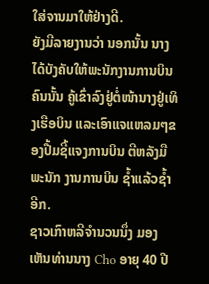ໃສ່ຈານມາໃຫ້ຢ່າງດີ.
ຍັງມີລາຍງານວ່າ ນອກນັ້ນ ນາງໄດ້ບັງຄັບໃຫ້ພະນັກງານການບິນຄົນນັ້ນ ຄູ້ເຂົ່າລົງຢູ່ຕໍ່ໜ້ານາງຢູ່ເທິງເຮືອບິນ ແລະເອົາແຈແຫລມໆຂອງປື້ມຊີ້ແຈງການບິນ ຕີຫລັງມືພະນັກ ງານການບິນ ຊ້ຳແລ້ວຊ້ຳອີກ.
ຊາວເກົາຫລີຈຳນວນນຶ່ງ ມອງເຫັນທ່ານນາງ Cho ອາຍຸ 40 ປີ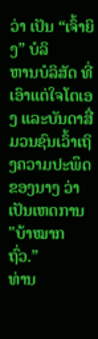ວ່າ ເປັນ “ເຈົ້າຍິງ” ບໍລິ
ຫານບໍລິສັດ ທີ່ເອົາແຕ່ໃຈໂຕເອງ ແລະບັນດາສື່ມວນຊົນເວົ້າເຖິງຄວາມປະພຶດຂອງນາງ ວ່າເປັນເຫດການ "ບ້າໝາກຖົ່ວ.”
ທ່ານ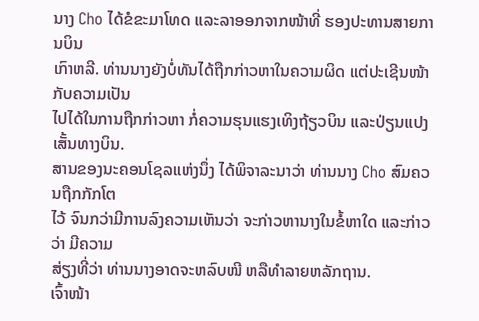ນາງ Cho ໄດ້ຂໍຂະມາໂທດ ແລະລາອອກຈາກໜ້າທີ່ ຮອງປະທານສາຍການບິນ
ເກົາຫລີ. ທ່ານນາງຍັງບໍ່ທັນໄດ້ຖືກກ່າວຫາໃນຄວາມຜິດ ແຕ່ປະເຊີນໜ້າກັບຄວາມເປັນ
ໄປໄດ້ໃນການຖືກກ່າວຫາ ກໍ່ຄວາມຮຸນແຮງເທິງຖ້ຽວບິນ ແລະປ່ຽນແປງເສັ້ນທາງບິນ.
ສານຂອງນະຄອນໂຊລແຫ່ງນຶ່ງ ໄດ້ພິຈາລະນາວ່າ ທ່ານນາງ Cho ສົມຄວນຖືກກັກໂຕ
ໄວ້ ຈົນກວ່າມີການລົງຄວາມເຫັນວ່າ ຈະກ່າວຫານາງໃນຂໍ້ຫາໃດ ແລະກ່າວວ່າ ມີຄວາມ
ສ່ຽງທີ່ວ່າ ທ່ານນາງອາດຈະຫລົບໜີ ຫລືທຳລາຍຫລັກຖານ.
ເຈົ້າໜ້າ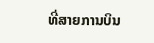ທີ່ສາຍການບິນ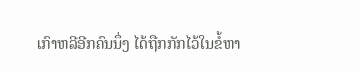ເກົາຫລີອີກຄົນນຶ່ງ ໄດ້ຖືກກັກໄວ້ໃນຂໍ້ຫາ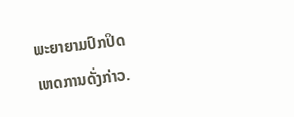ພະຍາຍາມປົກປິດ
ເຫດການດັ່ງກ່າວ.